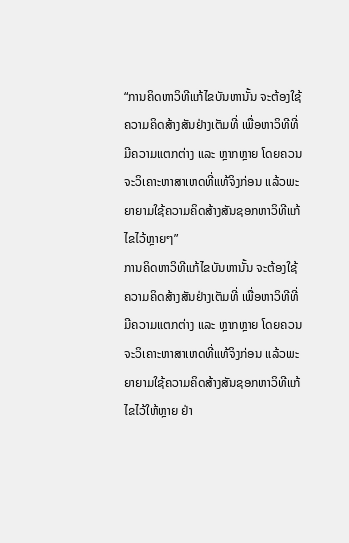“ການຄິດຫາວິທີແກ້ໄຂບັນຫານັ້ນ ຈະຕ້ອງໃຊ້ຄວາມຄິດສ້າງສັນຢ່າງເຕັມທີ່ ເພື່ອຫາວິທີທີ່ມີຄວາມແຕກຕ່າງ ແລະ ຫຼາກຫຼາຍ ໂດຍຄວນຈະວິເຄາະຫາສາເຫດທີ່ແທ້ຈິງກ່ອນ ແລ້ວພະຍາຍາມໃຊ້ຄວາມຄິດສ້າງສັນຊອກຫາວິທີແກ້ໄຂໄວ້ຫຼາຍໆ”
ການຄິດຫາວິທີແກ້ໄຂບັນຫານັ້ນ ຈະຕ້ອງໃຊ້ຄວາມຄິດສ້າງສັນຢ່າງເຕັມທີ່ ເພື່ອຫາວິທີທີ່ມີຄວາມແຕກຕ່າງ ແລະ ຫຼາກຫຼາຍ ໂດຍຄວນຈະວິເຄາະຫາສາເຫດທີ່ແທ້ຈິງກ່ອນ ແລ້ວພະຍາຍາມໃຊ້ຄວາມຄິດສ້າງສັນຊອກຫາວິທີແກ້ໄຂໄວ້ໃຫ້ຫຼາຍ ຢ່າ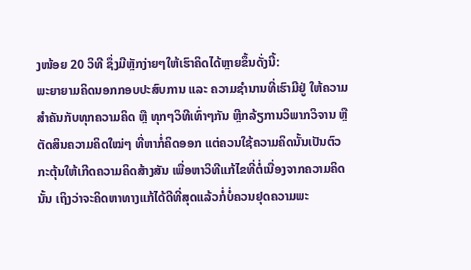ງໜ້ອຍ 20 ວິທີ ຊຶ່ງມີຫຼັກງ່າຍໆໃຫ້ເຮົາຄິດໄດ້ຫຼາຍຂຶ້ນດັ່ງນີ້:
ພະຍາຍາມຄິດນອກກອບປະສົບການ ແລະ ຄວາມຊຳນານທີ່ເຮົາມີຢູ່ ໃຫ້ຄວາມສຳຄັນກັບທຸກຄວາມຄິດ ຫຼື ທຸກໆວິທີເທົ່າໆກັນ ຫຼີກລ້ຽການວິພາກວິຈານ ຫຼື ຕັດສິນຄວາມຄິດໃໝ່ໆ ທີ່ຫາກໍ່ຄິດອອກ ແຕ່ຄວນໃຊ້ຄວາມຄິດນັ້ນເປັນຕົວກະຕຸ້ນໃຫ້ເກີດຄວາມຄິດສ້າງສັນ ເພື່ອຫາວິທີແກ້ໄຂທີ່ຕໍ່ເນື່ອງຈາກຄວາມຄິດນັ້ນ ເຖິງວ່າຈະຄິດຫາທາງແກ້ໄດ້ດີທີ່ສຸດແລ້ວກໍ່ບໍ່ຄວນຢຸດຄວາມພະ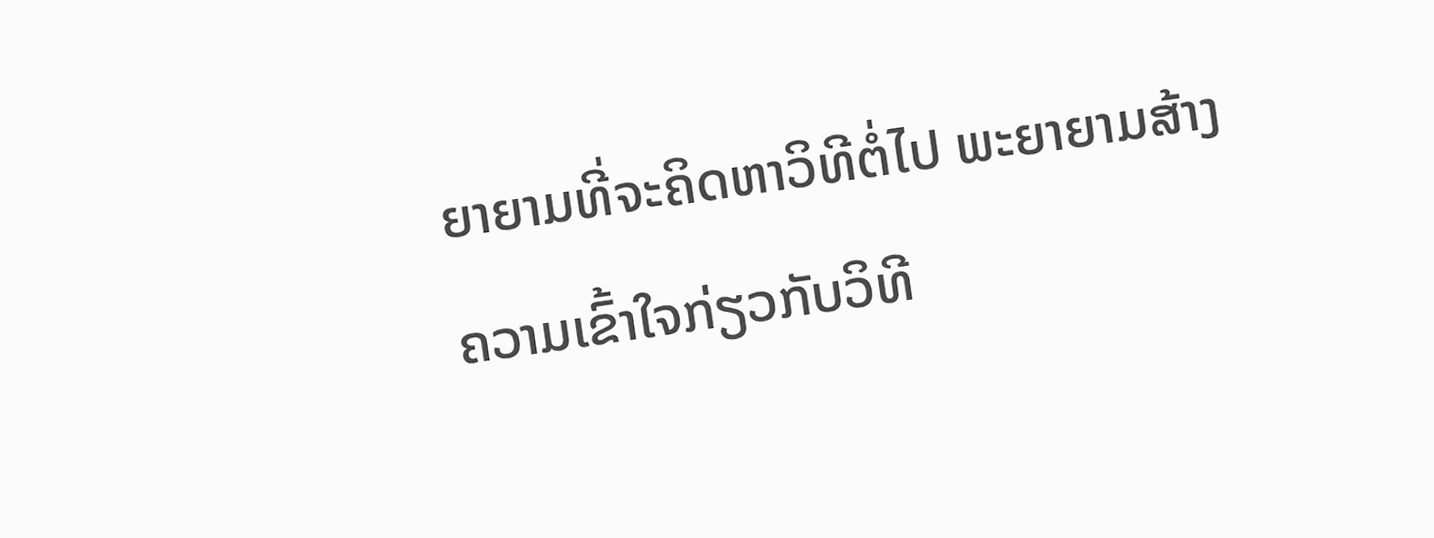ຍາຍາມທີ່ຈະຄິດຫາວິທີຕໍ່ໄປ ພະຍາຍາມສ້າງຄວາມເຂົ້າໃຈກ່ຽວກັບວິທີ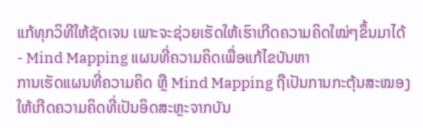ແກ້ທຸກວິທີໃຫ້ຊັດເຈນ ເພາະຈະຊ່ວຍເຮັດໃຫ້ເຮົາເກີດຄວາມຄິດໃໝ່ໆຂຶ້ນມາໄດ້
- Mind Mapping ແຜນທີ່ຄວາມຄິດເພື່ອແກ້ໄຂບັນຫາ
ການເຮັດແຜນທີ່ຄວາມຄິດ ຫຼື Mind Mapping ຖືເປັນການກະຕຸ້ນສະໝອງໃຫ້ເກີດຄວາມຄິດທີ່ເປັນອິດສະຫຼະຈາກບັນ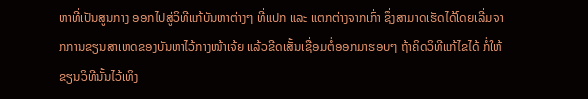ຫາທີ່ເປັນສູນກາງ ອອກໄປສູ່ວິທີແກ້ບັນຫາຕ່າງໆ ທີ່ແປກ ແລະ ແຕກຕ່າງຈາກເກົ່າ ຊຶ່ງສາມາດເຮັດໄດ້ໂດຍເລີ່ມຈາກການຂຽນສາເຫດຂອງບັນຫາໄວ້ກາງໜ້າເຈ້ຍ ແລ້ວຂີດເສັ້ນເຊື່ອມຕໍ່ອອກມາຮອບໆ ຖ້າຄິດວິທີແກ້ໄຂໄດ້ ກໍ່ໃຫ້ຂຽນວິທີນັ້ນໄວ້ເທິງ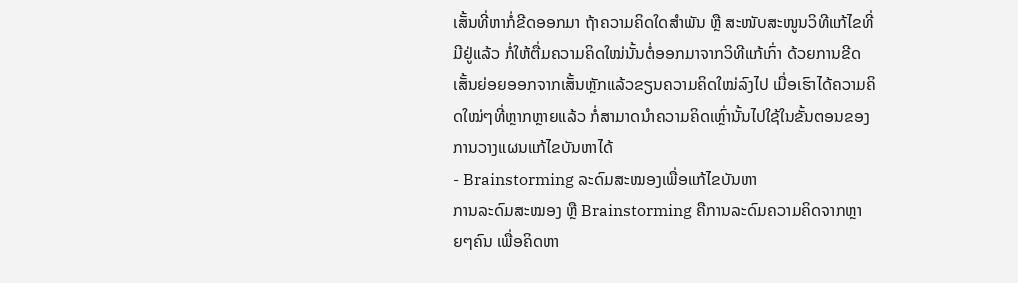ເສັ້ນທີ່ຫາກໍ່ຂີດອອກມາ ຖ້າຄວາມຄິດໃດສຳພັນ ຫຼື ສະໜັບສະໜູນວິທີແກ້ໄຂທີ່ມີຢູ່ແລ້ວ ກໍ່ໃຫ້ຕື່ມຄວາມຄິດໃໝ່ນັ້ນຕໍ່ອອກມາຈາກວິທີແກ້ເກົ່າ ດ້ວຍການຂີດເສັ້ນຍ່ອຍອອກຈາກເສັ້ນຫຼັກແລ້ວຂຽນຄວາມຄິດໃໝ່ລົງໄປ ເມື່ອເຮົາໄດ້ຄວາມຄິດໃໝ່ໆທີ່ຫຼາກຫຼາຍແລ້ວ ກໍ່ສາມາດນຳຄວາມຄິດເຫຼົ່ານັ້ນໄປໃຊ້ໃນຂັ້ນຕອນຂອງການວາງແຜນແກ້ໄຂບັນຫາໄດ້
- Brainstorming ລະດົມສະໝອງເພື່ອແກ້ໄຂບັນຫາ
ການລະດົມສະໝອງ ຫຼື Brainstorming ຄືການລະດົມຄວາມຄິດຈາກຫຼາຍໆຄົນ ເພື່ອຄິດຫາ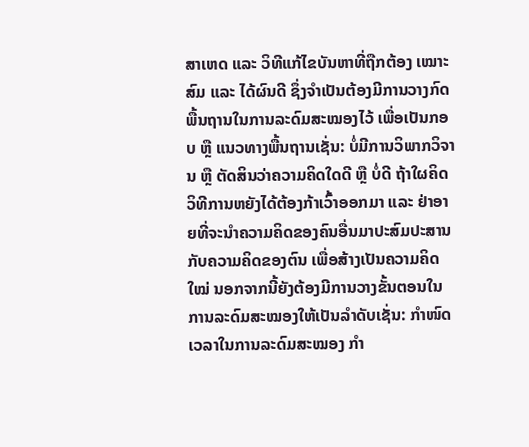ສາເຫດ ແລະ ວິທີແກ້ໄຂບັນຫາທີ່ຖືກຕ້ອງ ເໝາະສົມ ແລະ ໄດ້ຜົນດີ ຊຶ່ງຈຳເປັນຕ້ອງມີການວາງກົດພື້ນຖານໃນການລະດົມສະໝອງໄວ້ ເພື່ອເປັນກອບ ຫຼື ແນວທາງພື້ນຖານເຊັ່ນ: ບໍ່ມີການວິພາກວິຈານ ຫຼື ຕັດສິນວ່າຄວາມຄິດໃດດີ ຫຼື ບໍ່ດີ ຖ້າໃຜຄິດວິທີການຫຍັງໄດ້ຕ້ອງກ້າເວົ້າອອກມາ ແລະ ຢ່າອາຍທີ່ຈະນຳຄວາມຄິດຂອງຄົນອື່ນມາປະສົມປະສານກັບຄວາມຄິດຂອງຕົນ ເພື່ອສ້າງເປັນຄວາມຄິດໃໝ່ ນອກຈາກນີ້ຍັງຕ້ອງມີການວາງຂັ້ນຕອນໃນການລະດົມສະໝອງໃຫ້ເປັນລຳດັບເຊັ່ນ: ກຳໜົດເວລາໃນການລະດົມສະໝອງ ກຳ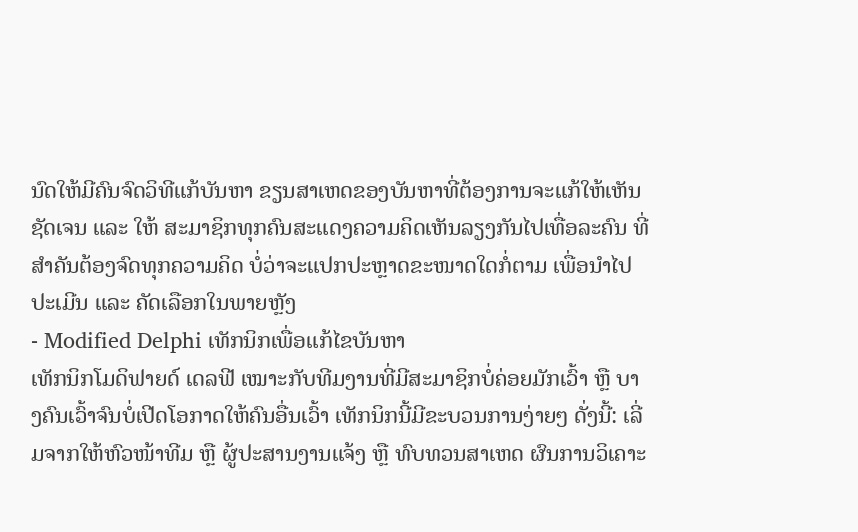ນົດໃຫ້ມີຄົນຈົດວິທີແກ້ບັນຫາ ຂຽນສາເຫດຂອງບັນຫາທີ່ຕ້ອງການຈະແກ້ໃຫ້ເຫັນຊັດເຈນ ແລະ ໃຫ້ ສະມາຊິກທຸກຄົນສະແດງຄວາມຄິດເຫັນລຽງກັນໄປເທື່ອລະຄົນ ທີ່ສຳຄັນຕ້ອງຈົດທຸກຄວາມຄິດ ບໍ່ວ່າຈະແປກປະຫຼາດຂະໜາດໃດກໍ່ຕາມ ເພື່ອນຳໄປປະເມີນ ແລະ ຄັດເລືອກໃນພາຍຫຼັງ
- Modified Delphi ເທັກນິກເພື່ອແກ້ໄຂບັນຫາ
ເທັກນິກໂມດິຟາຍດ໌ ເດລຟີ ເໝາະກັບທີມງານທີ່ມີສະມາຊິກບໍ່ຄ່ອຍມັກເວົ້າ ຫຼື ບາງຄົນເວົ້າຈົນບໍ່ເປີດໂອກາດໃຫ້ຄົນອື່ນເວົ້າ ເທັກນິກນີ້ມີຂະບວນການງ່າຍໆ ດັ່ງນີ້: ເລີ່ມຈາກໃຫ້ຫົວໜ້າທີມ ຫຼື ຜູ້ປະສານງານແຈ້ງ ຫຼື ທົບທວນສາເຫດ ຜົນການວິເຄາະ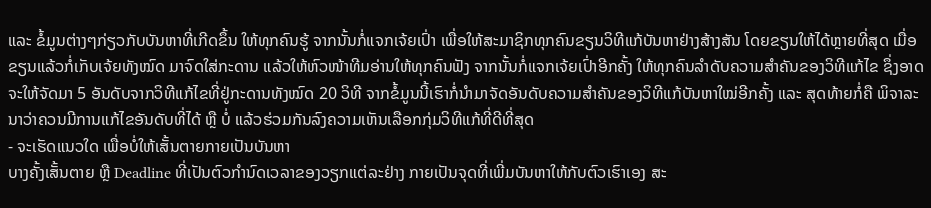ແລະ ຂໍ້ມູນຕ່າງໆກ່ຽວກັບບັນຫາທີ່ເກີດຂຶ້ນ ໃຫ້ທຸກຄົນຮູ້ ຈາກນັ້ນກໍ່ແຈກເຈ້ຍເປົ່າ ເພື່ອໃຫ້ສະມາຊິກທຸກຄົນຂຽນວິທີແກ້ບັນຫາຢ່າງສ້າງສັນ ໂດຍຂຽນໃຫ້ໄດ້ຫຼາຍທີ່ສຸດ ເມື່ອຂຽນແລ້ວກໍ່ເກັບເຈ້ຍທັງໝົດ ມາຈົດໃສ່ກະດານ ແລ້ວໃຫ້ຫົວໜ້າທີມອ່ານໃຫ້ທຸກຄົນຟັງ ຈາກນັ້ນກໍ່ແຈກເຈ້ຍເປົ່າອີກຄັ້ງ ໃຫ້ທຸກຄົນລຳດັບຄວາມສຳຄັນຂອງວິທີແກ້ໄຂ ຊຶ່ງອາດຈະໃຫ້ຈັດມາ 5 ອັນດັບຈາກວິທີແກ້ໄຂທີ່ຢູ່ກະດານທັງໝົດ 20 ວິທີ ຈາກຂໍ້ມູນນີ້ເຮົາກໍ່ນຳມາຈັດອັນດັບຄວາມສຳຄັນຂອງວິທີແກ້ບັນຫາໃໝ່ອີກຄັ້ງ ແລະ ສຸດທ້າຍກໍ່ຄື ພິຈາລະນາວ່າຄວນມີການແກ້ໄຂອັນດັບທີ່ໄດ້ ຫຼື ບໍ່ ແລ້ວຮ່ວມກັນລົງຄວາມເຫັນເລືອກກຸ່ມວິທີແກ້ທີ່ດີທີ່ສຸດ
- ຈະເຮັດແນວໃດ ເພື່ອບໍ່ໃຫ້ເສັ້ນຕາຍກາຍເປັນບັນຫາ
ບາງຄັ້ງເສັ້ນຕາຍ ຫຼື Deadline ທີ່ເປັນຕົວກຳນົດເວລາຂອງວຽກແຕ່ລະຢ່າງ ກາຍເປັນຈຸດທີ່ເພີ່ມບັນຫາໃຫ້ກັບຕົວເຮົາເອງ ສະ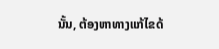ນັ້ນ, ຕ້ອງຫາທາງແກ້ໄຂດ້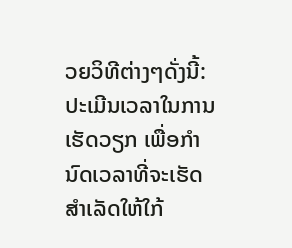ວຍວິທີຕ່າງໆດັ່ງນີ້: ປະເມີນເວລາໃນການເຮັດວຽກ ເພື່ອກຳນົດເວລາທີ່ຈະເຮັດສຳເລັດໃຫ້ໃກ້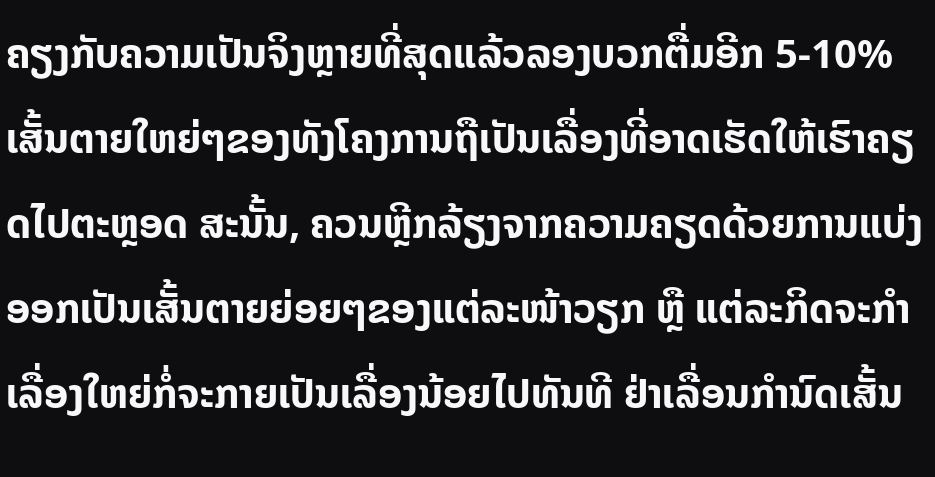ຄຽງກັບຄວາມເປັນຈິງຫຼາຍທີ່ສຸດແລ້ວລອງບວກຕື່ມອີກ 5-10% ເສັ້ນຕາຍໃຫຍ່ໆຂອງທັງໂຄງການຖືເປັນເລື່ອງທີ່ອາດເຮັດໃຫ້ເຮົາຄຽດໄປຕະຫຼອດ ສະນັ້ນ, ຄວນຫຼີກລ້ຽງຈາກຄວາມຄຽດດ້ວຍການແບ່ງອອກເປັນເສັ້ນຕາຍຍ່ອຍໆຂອງແຕ່ລະໜ້າວຽກ ຫຼື ແຕ່ລະກິດຈະກຳ ເລື່ອງໃຫຍ່ກໍ່ຈະກາຍເປັນເລື່ອງນ້ອຍໄປທັນທີ ຢ່າເລື່ອນກຳນົດເສັ້ນ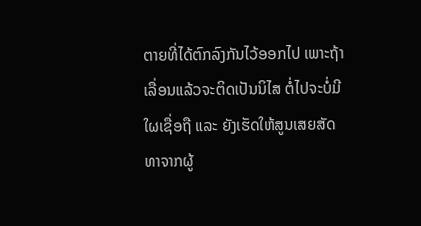ຕາຍທີ່ໄດ້ຕົກລົງກັນໄວ້ອອກໄປ ເພາະຖ້າເລື່ອນແລ້ວຈະຕິດເປັນນິໄສ ຕໍ່ໄປຈະບໍ່ມີໃຜເຊື່ອຖື ແລະ ຍັງເຮັດໃຫ້ສູນເສຍສັດທາຈາກຜູ້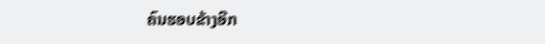ຄົນຮອບຂ້າງອີກ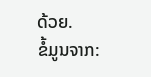ດ້ວຍ.
ຂໍ້ມູນຈາກ: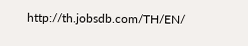http://th.jobsdb.com/TH/EN/